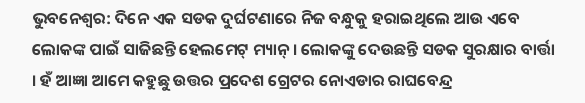ଭୁବନେଶ୍ବର: ଦିନେ ଏକ ସଡକ ଦୁର୍ଘଟଣାରେ ନିଜ ବନ୍ଧୁକୁ ହରାଇଥିଲେ ଆଉ ଏବେ ଲୋକଙ୍କ ପାଇଁ ସାଜିଛନ୍ତି ହେଲମେଟ୍ ମ୍ୟାନ୍ । ଲୋକଙ୍କୁ ଦେଉଛନ୍ତି ସଡକ ସୁରକ୍ଷାର ବାର୍ତ୍ତା । ହଁ ଆଜ୍ଞା ଆମେ କହୁଛୁ ଉତ୍ତର ପ୍ରଦେଶ ଗ୍ରେଟର ନୋଏଡାର ରାଘବେନ୍ଦ୍ର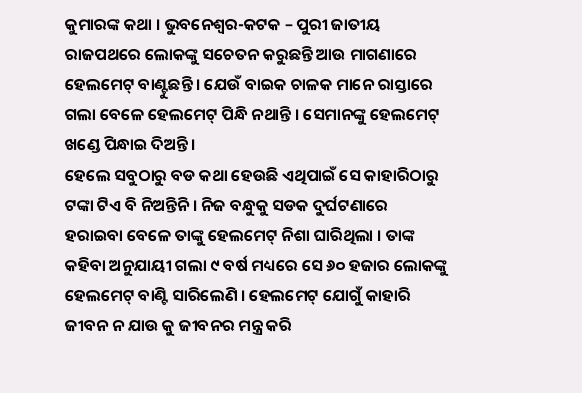କୁମାରଙ୍କ କଥା । ଭୁବନେଶ୍ବର-କଟକ – ପୁରୀ ଜାତୀୟ ରାଜପଥରେ ଲୋକଙ୍କୁ ସଚେତନ କରୁଛନ୍ତି ଆଉ ମାଗଣାରେ ହେଲମେଟ୍ ବାଣ୍ଟୁଛନ୍ତି । ଯେଉଁ ବାଇକ ଚାଳକ ମାନେ ରାସ୍ତାରେ ଗଲା ବେଳେ ହେଲମେଟ୍ ପିନ୍ଧି ନଥାନ୍ତି । ସେମାନଙ୍କୁ ହେଲମେଟ୍ ଖଣ୍ଡେ ପିନ୍ଧାଇ ଦିଅନ୍ତି ।
ହେଲେ ସବୁଠାରୁ ବଡ କଥା ହେଉଛି ଏଥିପାଇଁ ସେ କାହାରିଠାରୁ ଟଙ୍କା ଟିଏ ବି ନିଅନ୍ତିନି । ନିଜ ବନ୍ଧୁକୁ ସଡକ ଦୁର୍ଘଟଣାରେ ହରାଇବା ବେଳେ ତାଙ୍କୁ ହେଲମେଟ୍ ନିଶା ଘାରିଥିଲା । ତାଙ୍କ କହିବା ଅନୁଯାୟୀ ଗଲା ୯ ବର୍ଷ ମଧ୍ୟରେ ସେ ୬୦ ହଜାର ଲୋକଙ୍କୁ ହେଲମେଟ୍ ବାଣ୍ଟି ସାରିଲେଣି । ହେଲମେଟ୍ ଯୋଗୁଁ କାହାରି ଜୀବନ ନ ଯାଉ କୁ ଜୀବନର ମନ୍ତ୍ର କରି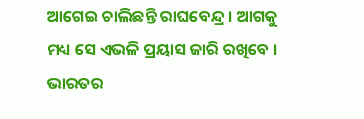ଆଗେଇ ଚାଲିଛନ୍ତି ରାଘବେନ୍ଦ୍ର । ଆଗକୁ ମଧ୍ୟ ସେ ଏଭଳି ପ୍ରୟାସ ଜାରି ରଖିବେ । ଭାରତର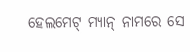ହେଲମେଟ୍ ମ୍ୟାନ୍ ନାମରେ ସେ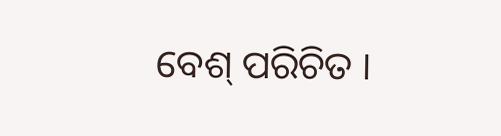ବେଶ୍ ପରିଚିତ ।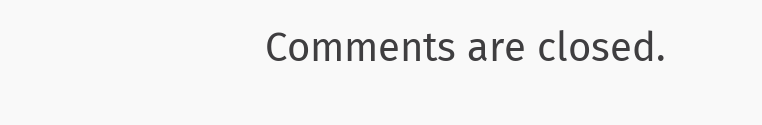Comments are closed.